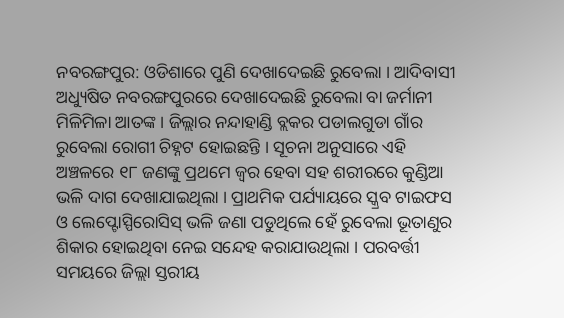ନବରଙ୍ଗପୁର: ଓଡିଶାରେ ପୁଣି ଦେଖାଦେଇଛି ରୁବେଲା । ଆଦିବାସୀ ଅଧ୍ୟୁଷିତ ନବରଙ୍ଗପୁରରେ ଦେଖାଦେଇଛି ରୁବେଲା ବା ଜର୍ମାନୀ ମିଳିମିଳା ଆତଙ୍କ । ଜିଲ୍ଲାର ନନ୍ଦାହାଣ୍ଡି ବ୍ଲକର ପଡାଲଗୁଡା ଗାଁର ରୁବେଲା ରୋଗୀ ଚିହ୍ନଟ ହୋଇଛନ୍ତି । ସୂଚନା ଅନୁସାରେ ଏହି ଅଞ୍ଚଳରେ ୧୮ ଜଣଙ୍କୁ ପ୍ରଥମେ ଜ୍ବର ହେବା ସହ ଶରୀରରେ କୁଣ୍ଡିଆ ଭଳି ଦାଗ ଦେଖାଯାଇଥିଲା । ପ୍ରାଥମିକ ପର୍ଯ୍ୟାୟରେ ସ୍କ୍ରବ ଟାଇଫସ ଓ ଲେପ୍ଟୋସ୍ପିରୋସିସ୍ ଭଳି ଜଣା ପଡୁଥିଲେ ହେଁ ରୁବେଲା ଭୂତାଣୁର ଶିକାର ହୋଇଥିବା ନେଇ ସନ୍ଦେହ କରାଯାଉଥିଲା । ପରବର୍ତ୍ତୀ ସମୟରେ ଜିଲ୍ଲା ସ୍ତରୀୟ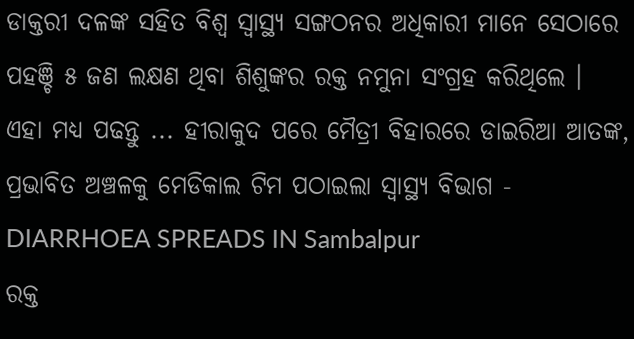ଡାକ୍ତରୀ ଦଳଙ୍କ ସହିତ ବିଶ୍ବ ସ୍ବାସ୍ଥ୍ୟ ସଙ୍ଗଠନର ଅଧିକାରୀ ମାନେ ସେଠାରେ ପହଞ୍ଚି ୫ ଜଣ ଲକ୍ଷଣ ଥିବା ଶିଶୁଙ୍କର ରକ୍ତ ନମୁନା ସଂଗ୍ରହ କରିଥିଲେ ।
ଏହା ମଧ୍ୟ ପଢନ୍ତୁ ... ହୀରାକୁଦ ପରେ ମୈତ୍ରୀ ବିହାରରେ ଡାଇରିଆ ଆତଙ୍କ, ପ୍ରଭାବିତ ଅଞ୍ଚଳକୁ ମେଡିକାଲ ଟିମ ପଠାଇଲା ସ୍ୱାସ୍ଥ୍ୟ ବିଭାଗ - DIARRHOEA SPREADS IN Sambalpur
ରକ୍ତ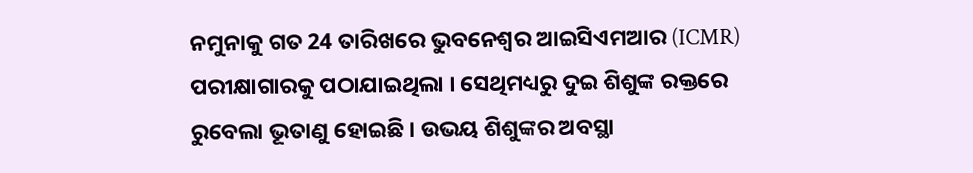ନମୁନାକୁ ଗତ 24 ତାରିଖରେ ଭୁବନେଶ୍ବର ଆଇସିଏମଆର (ICMR) ପରୀକ୍ଷାଗାରକୁ ପଠାଯାଇଥିଲା । ସେଥିମଧ୍ୟରୁ ଦୁଇ ଶିଶୁଙ୍କ ରକ୍ତରେ ରୁବେଲା ଭୂତାଣୁ ହୋଇଛି । ଉଭୟ ଶିଶୁଙ୍କର ଅବସ୍ଥା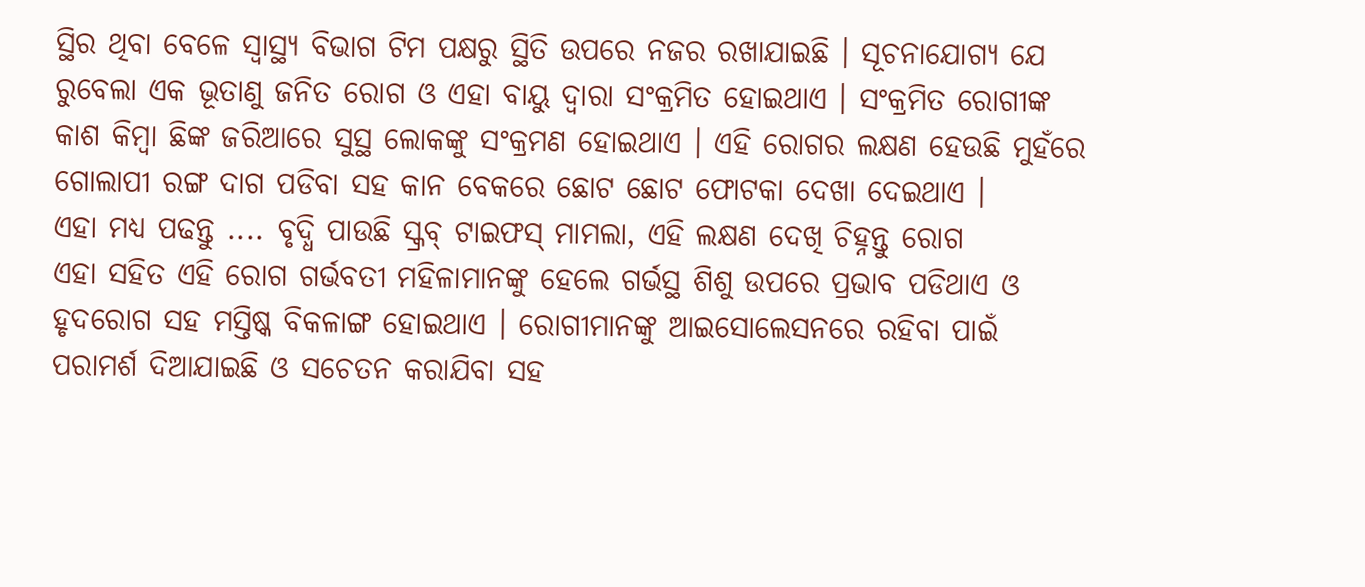ସ୍ଥିର ଥିବା ବେଳେ ସ୍ବାସ୍ଥ୍ୟ ବିଭାଗ ଟିମ ପକ୍ଷରୁ ସ୍ଥିତି ଉପରେ ନଜର ରଖାଯାଇଛି । ସୂଚନାଯୋଗ୍ୟ ଯେ ରୁବେଲା ଏକ ଭୂତାଣୁ ଜନିତ ରୋଗ ଓ ଏହା ବାୟୁ ଦ୍ବାରା ସଂକ୍ରମିତ ହୋଇଥାଏ । ସଂକ୍ରମିତ ରୋଗୀଙ୍କ କାଶ କିମ୍ବା ଛିଙ୍କ ଜରିଆରେ ସୁସ୍ଥ ଲୋକଙ୍କୁ ସଂକ୍ରମଣ ହୋଇଥାଏ । ଏହି ରୋଗର ଲକ୍ଷଣ ହେଉଛି ମୁହଁରେ ଗୋଲାପୀ ରଙ୍ଗ ଦାଗ ପଡିବା ସହ କାନ ବେକରେ ଛୋଟ ଛୋଟ ଫୋଟକା ଦେଖା ଦେଇଥାଏ ।
ଏହା ମଧ୍ୟ ପଢନ୍ତୁ .... ବୃଦ୍ଧି ପାଉଛି ସ୍କ୍ରବ୍ ଟାଇଫସ୍ ମାମଲା, ଏହି ଲକ୍ଷଣ ଦେଖି ଚିହ୍ନନ୍ତୁ ରୋଗ
ଏହା ସହିତ ଏହି ରୋଗ ଗର୍ଭବତୀ ମହିଳାମାନଙ୍କୁ ହେଲେ ଗର୍ଭସ୍ଥ ଶିଶୁ ଉପରେ ପ୍ରଭାବ ପଡିଥାଏ ଓ ହୃଦରୋଗ ସହ ମସ୍ତିଷ୍କ ବିକଳାଙ୍ଗ ହୋଇଥାଏ । ରୋଗୀମାନଙ୍କୁ ଆଇସୋଲେସନରେ ରହିବା ପାଇଁ ପରାମର୍ଶ ଦିଆଯାଇଛି ଓ ସଚେତନ କରାଯିବା ସହ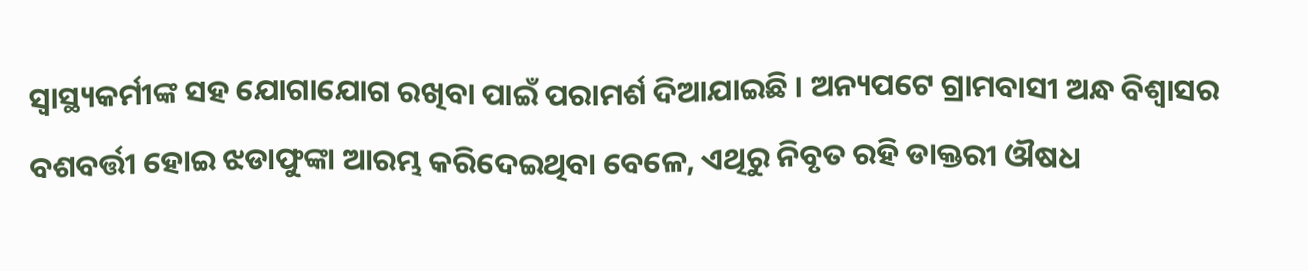ସ୍ବାସ୍ଥ୍ୟକର୍ମୀଙ୍କ ସହ ଯୋଗାଯୋଗ ରଖିବା ପାଇଁ ପରାମର୍ଶ ଦିଆଯାଇଛି । ଅନ୍ୟପଟେ ଗ୍ରାମବାସୀ ଅନ୍ଧ ବିଶ୍ବାସର ବଶବର୍ତ୍ତୀ ହୋଇ ଝଡାଫୁଙ୍କା ଆରମ୍ଭ କରିଦେଇଥିବା ବେଳେ, ଏଥିରୁ ନିବୃତ ରହି ଡାକ୍ତରୀ ଔଷଧ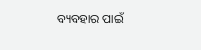ବ୍ୟବହାର ପାଇଁ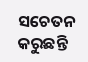ସଚେତନ କରୁଛନ୍ତି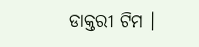ଡାକ୍ତରୀ ଟିମ ।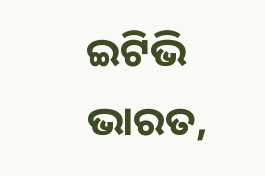ଇଟିଭି ଭାରତ,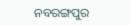ନବରଙ୍ଗପୁର